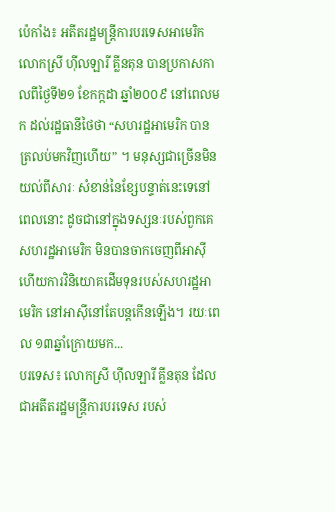ប៉េកាំង៖ អតីតរដ្ឋមន្ត្រីការបរទេសអាមេរិក លោកស្រី ហ៊ីលឡារី គ្លីនតុន បានប្រកាសកាលពីថ្ងៃទី២១ ខែកក្កដា ឆ្នាំ២០០៩ នៅពេលមក ដល់រដ្ឋធានីថៃថា “សហរដ្ឋអាមេរិក បានត្រលប់មកវិញហើយ” ។ មនុស្សជាច្រើនមិនយល់ពីសារៈ សំខាន់នៃខ្សែបន្ទាត់នេះទេនៅពេលនោះ ដូចជានៅក្នុងទស្សនៈរបស់ពួកគេ សហរដ្ឋអាមេរិក មិនបានចាកចេញពីអាស៊ី ហើយការវិនិយោគដើមទុនរបស់សហរដ្ឋអាមេរិក នៅអាស៊ីនៅតែបន្តកើនឡើង។ រយៈពេល ១៣ឆ្នាំក្រោយមក...
បរទេស៖ លោកស្រី ហ៊ីលឡារី គ្លីនតុន ដែលជាអតីតរដ្ឋមន្រ្តីការបរទេស របស់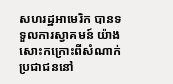សហរដ្ឋអាមេរិក បានទទួលការស្វាគមន៍ យ៉ាងសោះកក្រោះពីសំណាក់ ប្រជាជននៅ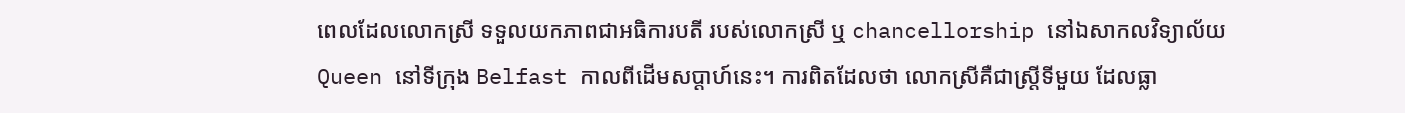ពេលដែលលោកស្រី ទទួលយកភាពជាអធិការបតី របស់លោកស្រី ឬ chancellorship នៅឯសាកលវិទ្យាល័យ Queen នៅទីក្រុង Belfast កាលពីដើមសប្តាហ៍នេះ។ ការពិតដែលថា លោកស្រីគឺជាស្ត្រីទីមួយ ដែលធ្លា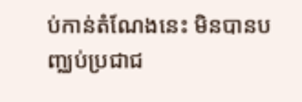ប់កាន់តំណែងនេះ មិនបានបញ្ឈប់ប្រជាជ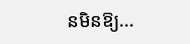នមិនឱ្យ...